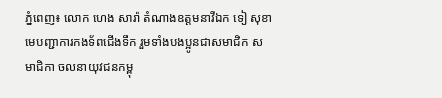ភ្នំពេញ៖ លោក ហេង សារ៉ា តំណាងឧត្តមនាវីឯក ទៀ សុខា មេបញ្ជាការកងទ័ពជើងទឹក រួមទាំងបងប្អូនជាសមាជិក សមាជិកា ចលនាយុវជនកម្ពុ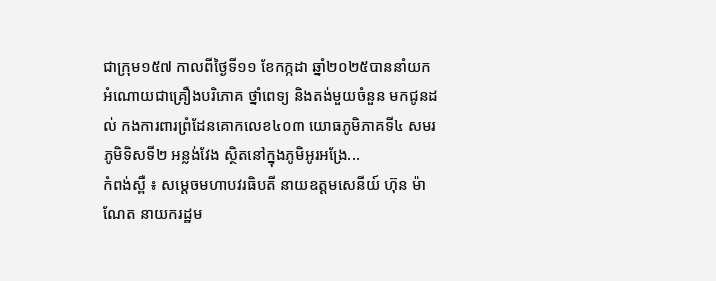ជាក្រុម១៥៧ កាលពីថ្ងៃទី១១ ខែកក្កដា ឆ្នាំ២០២៥បាននាំយកអំណោយជាគ្រឿងបរិភោគ ថ្នាំពេទ្យ និងតង់មួយចំនួន មកជូនដល់ កងការពារព្រំដែនគោកលេខ៤០៣ យោធភូមិភាគទី៤ សមរភូមិទិសទី២ អន្លង់វែង ស្ថិតនៅក្នុងភូមិអូរអង្រែ...
កំពង់ស្ពឺ ៖ សម្តេចមហាបវរធិបតី នាយឧត្តមសេនីយ៍ ហ៊ុន ម៉ាណែត នាយករដ្ឋម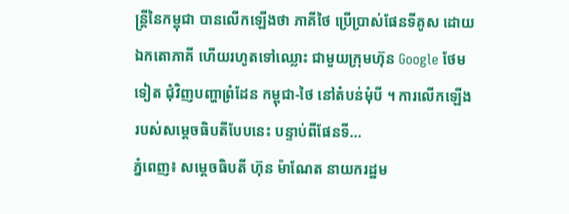ន្ត្រីនៃកម្ពុជា បានលើកឡើងថា ភាគីថៃ ប្រើប្រាស់ផែនទីគូស ដោយឯកតោភាគី ហើយរហូតទៅឈ្លោះ ជាមួយក្រុមហ៊ុន Google ថែមទៀត ជុំវិញបញ្ហាព្រំដែន កម្ពុជា-ថៃ នៅតំបន់មុំបី ។ ការលើកឡើង របស់សម្តេចធិបតីបែបនេះ បន្ទាប់ពីផែនទី...
ភ្នំពេញ៖ សម្តេចធិបតី ហ៊ុន ម៉ាណែត នាយករដ្ឋម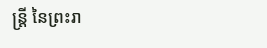ន្ត្រី នៃព្រះរា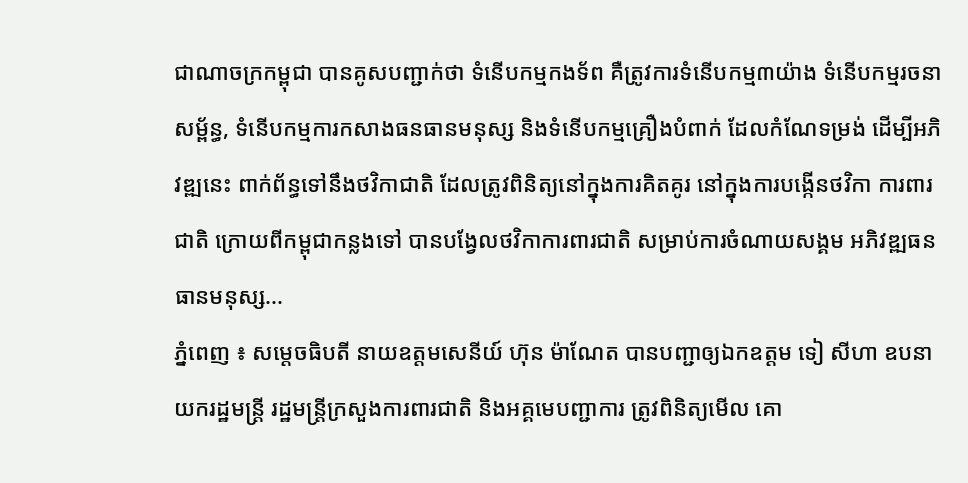ជាណាចក្រកម្ពុជា បានគូសបញ្ជាក់ថា ទំនើបកម្មកងទ័ព គឺត្រូវការទំនើបកម្ម៣យ៉ាង ទំនើបកម្មរចនាសម្ព័ន្ធ, ទំនើបកម្មការកសាងធនធានមនុស្ស និងទំនើបកម្មគ្រឿងបំពាក់ ដែលកំណែទម្រង់ ដើម្បីអភិវឌ្ឍនេះ ពាក់ព័ន្ធទៅនឹងថវិកាជាតិ ដែលត្រូវពិនិត្យនៅក្នុងការគិតគូរ នៅក្នុងការបង្កើនថវិកា ការពារជាតិ ក្រោយពីកម្ពុជាកន្លងទៅ បានបង្វែលថវិកាការពារជាតិ សម្រាប់ការចំណាយសង្គម អភិវឌ្ឍធនធានមនុស្ស...
ភ្នំពេញ ៖ សម្តេចធិបតី នាយឧត្តមសេនីយ៍ ហ៊ុន ម៉ាណែត បានបញ្ជាឲ្យឯកឧត្តម ទៀ សីហា ឧបនាយករដ្ឋមន្រ្តី រដ្ឋមន្រ្តីក្រសួងការពារជាតិ និងអគ្គមេបញ្ជាការ ត្រូវពិនិត្យមើល គោ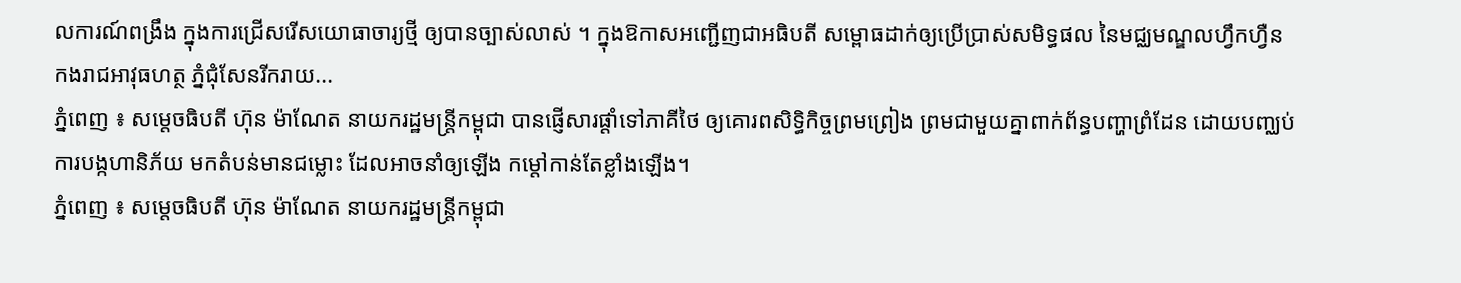លការណ៍ពង្រឹង ក្នុងការជ្រើសរើសយោធាចារ្យថ្មី ឲ្យបានច្បាស់លាស់ ។ ក្នុងឱកាសអញ្ជើញជាអធិបតី សម្ពោធដាក់ឲ្យប្រើប្រាស់សមិទ្ធផល នៃមជ្ឈមណ្ឌលហ្វឹកហ្វឺន កងរាជអាវុធហត្ថ ភ្នំជុំសែនរីករាយ...
ភ្នំពេញ ៖ សម្តេចធិបតី ហ៊ុន ម៉ាណែត នាយករដ្ឋមន្រ្តីកម្ពុជា បានផ្ញើសារផ្តាំទៅភាគីថៃ ឲ្យគោរពសិទ្ធិកិច្ចព្រមព្រៀង ព្រមជាមួយគ្នាពាក់ព័ន្ធបញ្ហាព្រំដែន ដោយបញ្ឈប់ការបង្កហានិភ័យ មកតំបន់មានជម្លោះ ដែលអាចនាំឲ្យឡើង កម្តៅកាន់តែខ្លាំងឡើង។
ភ្នំពេញ ៖ សម្តេចធិបតី ហ៊ុន ម៉ាណែត នាយករដ្ឋមន្រ្តីកម្ពុជា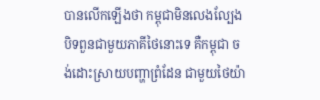បានលើកឡើងថា កម្ពុជាមិនលេងល្បែង បិទពួនជាមួយភាគីថៃនោះទេ គឺកម្ពុជា ចង់ដោះស្រាយបញ្ហាព្រំដែន ជាមួយថៃយ៉ា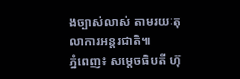ងច្បាស់លាស់ តាមរយៈតុលាការអន្តរជាតិ៕
ភ្នំពេញ៖ សម្តេចធិបតី ហ៊ុ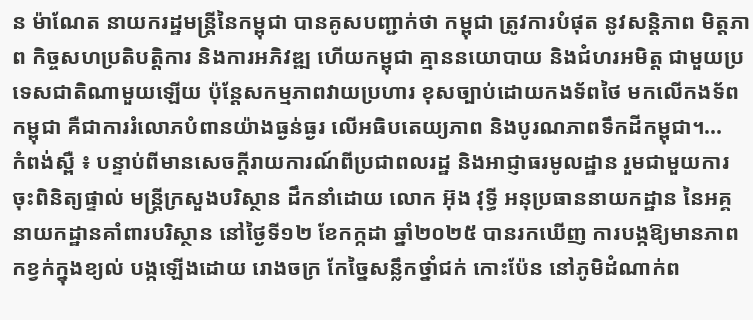ន ម៉ាណែត នាយករដ្ឋមន្ត្រីនៃកម្ពុជា បានគូសបញ្ជាក់ថា កម្ពុជា ត្រូវការបំផុត នូវសន្តិភាព មិត្តភាព កិច្ចសហប្រតិបត្តិការ និងការអភិវឌ្ឍ ហើយកម្ពុជា គ្មាននយោបាយ និងជំហរអមិត្ត ជាមួយប្រទេសជាតិណាមួយឡើយ ប៉ុន្តែសកម្មភាពវាយប្រហារ ខុសច្បាប់ដោយកងទ័ពថៃ មកលើកងទ័ពកម្ពុជា គឺជាការរំលោភបំពានយ៉ាងធ្ងន់ធ្ងរ លើអធិបតេយ្យភាព និងបូរណភាពទឹកដីកម្ពុជា។...
កំពង់ស្ពឺ ៖ បន្ទាប់ពីមានសេចក្តីរាយការណ៍ពីប្រជាពលរដ្ឋ និងអាជ្ញាធរមូលដ្ឋាន រួមជាមួយការចុះពិនិត្យផ្ទាល់ មន្រ្តីក្រសួងបរិស្ថាន ដឹកនាំដោយ លោក អ៊ុង វុទ្ធី អនុប្រធាននាយកដ្ឋាន នៃអគ្គនាយកដ្ឋានគាំពារបរិស្ថាន នៅថ្ងៃទី១២ ខែកក្កដា ឆ្នាំ២០២៥ បានរកឃើញ ការបង្កឱ្យមានភាពកខ្វក់ក្នុងខ្យល់ បង្កឡើងដោយ រោងចក្រ កែច្នៃសន្លឹកថ្នាំជក់ កោះប៉ែន នៅភូមិដំណាក់ព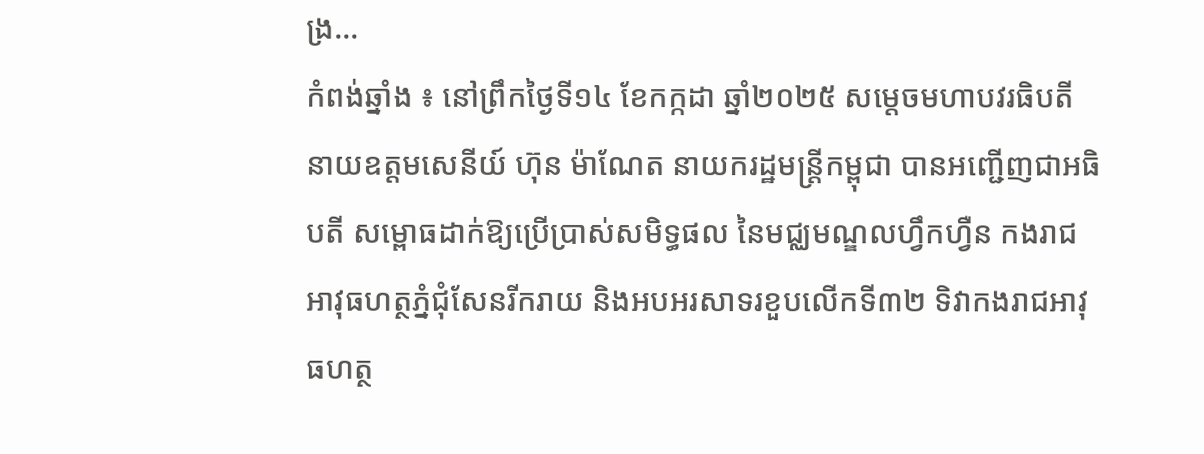ង្រ...
កំពង់ឆ្នាំង ៖ នៅព្រឹកថ្ងៃទី១៤ ខែកក្កដា ឆ្នាំ២០២៥ សម្តេចមហាបវរធិបតី នាយឧត្តមសេនីយ៍ ហ៊ុន ម៉ាណែត នាយករដ្ឋមន្ត្រីកម្ពុជា បានអញ្ជើញជាអធិបតី សម្ពោធដាក់ឱ្យប្រើប្រាស់សមិទ្ធផល នៃមជ្ឈមណ្ឌលហ្វឹកហ្វឺន កងរាជអាវុធហត្ថភ្នំជុំសែនរីករាយ និងអបអរសាទរខួបលើកទី៣២ ទិវាកងរាជអាវុធហត្ថ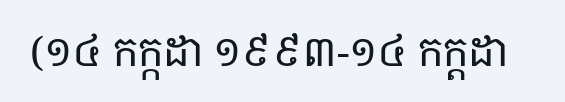(១៤ កក្កដា ១៩៩៣-១៤ កក្ដដា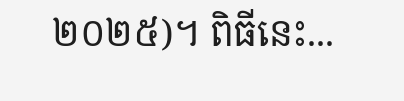២០២៥)។ ពិធីនេះ...